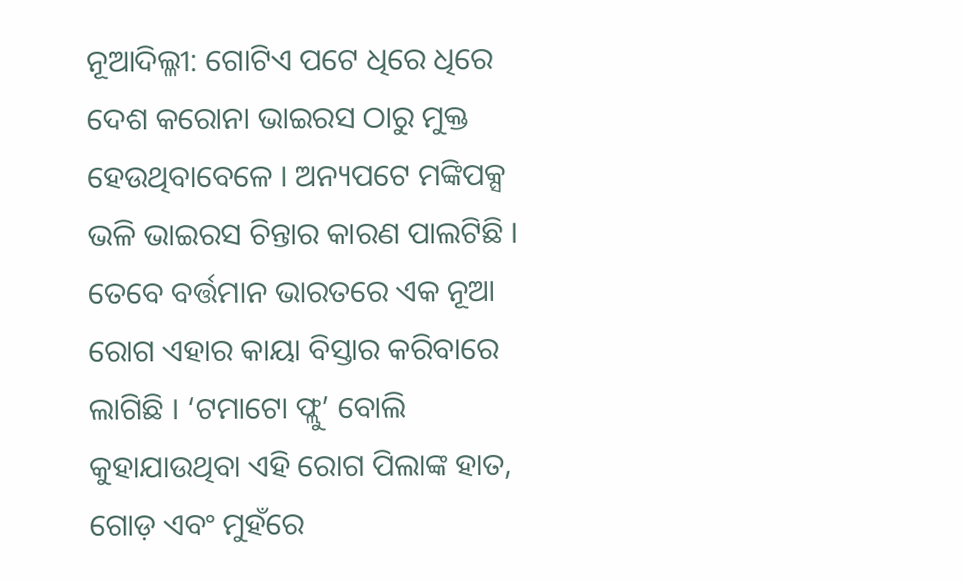ନୂଆଦିଲ୍ଳୀ: ଗୋଟିଏ ପଟେ ଧିରେ ଧିରେ ଦେଶ କରୋନା ଭାଇରସ ଠାରୁ ମୁକ୍ତ ହେଉଥିବାବେଳେ । ଅନ୍ୟପଟେ ମଙ୍କିପକ୍ସ ଭଳି ଭାଇରସ ଚିନ୍ତାର କାରଣ ପାଲଟିଛି । ତେବେ ବର୍ତ୍ତମାନ ଭାରତରେ ଏକ ନୂଆ ରୋଗ ଏହାର କାୟା ବିସ୍ତାର କରିବାରେ ଲାଗିଛି । ‘ଟମାଟୋ ଫ୍ଲୁ’ ବୋଲି କୁହାଯାଉଥିବା ଏହି ରୋଗ ପିଲାଙ୍କ ହାତ, ଗୋଡ଼ ଏବଂ ମୁହଁରେ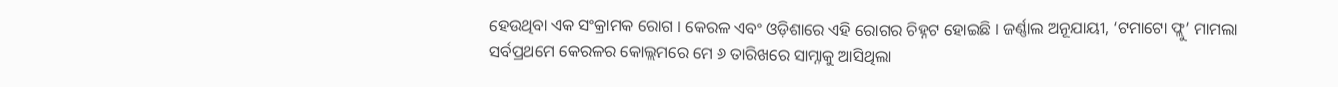ହେଉଥିବା ଏକ ସଂକ୍ରାମକ ରୋଗ । କେରଳ ଏବଂ ଓଡ଼ିଶାରେ ଏହି ରୋଗର ଚିହ୍ନଟ ହୋଇଛି । ଜର୍ଣ୍ଣାଲ ଅନୂଯାୟୀ, ‘ଟମାଟୋ ଫ୍ଲୁ’ ମାମଲା ସର୍ବପ୍ରଥମେ କେରଳର କୋଲ୍ଲମରେ ମେ ୬ ତାରିଖରେ ସାମ୍ନାକୁ ଆସିଥିଲା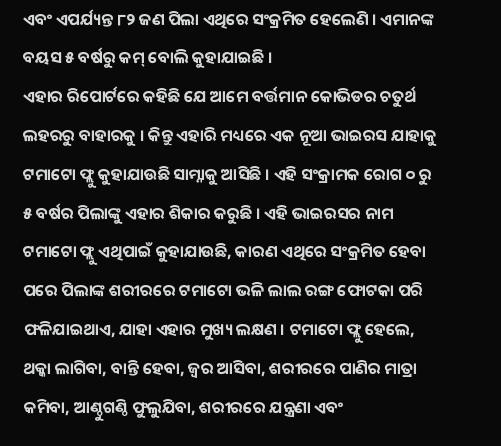ଏବଂ ଏପର୍ଯ୍ୟନ୍ତ ୮୨ ଜଣ ପିଲା ଏଥିରେ ସଂକ୍ରମିତ ହେଲେଣି । ଏମାନଙ୍କ ବୟସ ୫ ବର୍ଷରୁ କମ୍ ବୋଲି କୁହାଯାଇଛି ।
ଏହାର ରିପୋର୍ଟରେ କହିଛି ଯେ ଆମେ ବର୍ତ୍ତମାନ କୋଭିଡର ଚତୁର୍ଥ ଲହରରୁ ବାହାରକୁ । କିନ୍ତୁ ଏହାରି ମଧ୍ୟରେ ଏକ ନୂଆ ଭାଇରସ ଯାହାକୁ ଟମାଟୋ ଫ୍ଲୁ କୁହାଯାଉଛି ସାମ୍ନାକୁ ଆସିଛି । ଏହି ସଂକ୍ରାମକ ରୋଗ ୦ ରୁ ୫ ବର୍ଷର ପିଲାଙ୍କୁ ଏହାର ଶିକାର କରୁଛି । ଏହି ଭାଇରସର ନାମ ଟମାଟୋ ଫ୍ଲୁ ଏଥିପାଇଁ କୁହାଯାଉଛି, କାରଣ ଏଥିରେ ସଂକ୍ରମିତ ହେବା ପରେ ପିଲାଙ୍କ ଶରୀରରେ ଟମାଟୋ ଭଳି ଲାଲ ରଙ୍ଗ ଫୋଟକା ପରି ଫଳିଯାଇଥାଏ, ଯାହା ଏହାର ମୁଖ୍ୟ ଲକ୍ଷଣ । ଟମାଟୋ ଫ୍ଲୁ ହେଲେ, ଥକ୍କା ଲାଗିବା, ବାନ୍ତି ହେବା, ଜ୍ୱର ଆସିବା, ଶରୀରରେ ପାଣିର ମାତ୍ରା କମିବା, ଆଣ୍ଠୁଗଣ୍ଠି ଫୁଲୁଯିବା, ଶରୀରରେ ଯନ୍ତ୍ରଣା ଏବଂ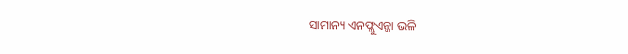ସାମାନ୍ୟ ଏନଫ୍ଲୁଏନ୍ଜା ଭଳି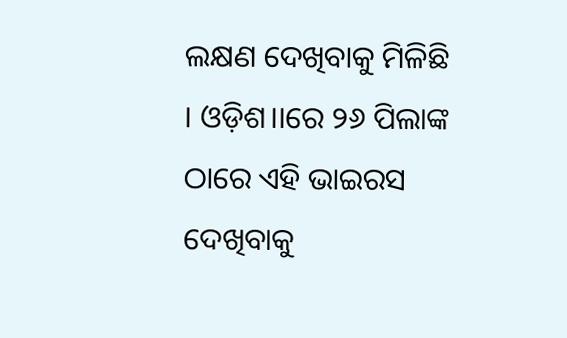ଲକ୍ଷଣ ଦେଖିବାକୁ ମିଳିଛି । ଓଡ଼ିଶ।।ରେ ୨୬ ପିଲାଙ୍କ ଠାରେ ଏହି ଭାଇରସ ଦେଖିବାକୁ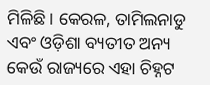ମିଳିଛି । କେରଳ, ତାମିଲନାଡୁ ଏବଂ ଓଡ଼ିଶା ବ୍ୟତୀତ ଅନ୍ୟ କେଉଁ ରାଜ୍ୟରେ ଏହା ଚିହ୍ନଟ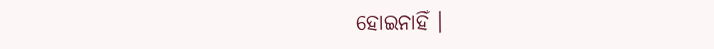ହୋଇନାହିଁ ।